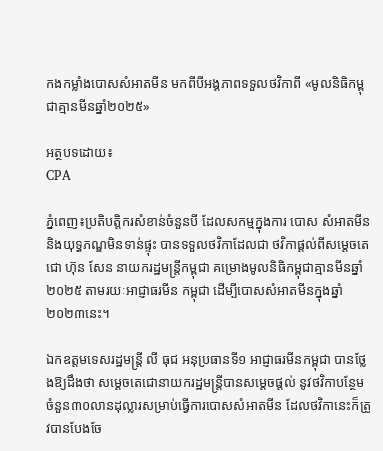កងកម្លាំងបោសសំអាតមីន មកពីបីអង្គភាពទទួលថវិកាពី «មូលនិធិកម្ពុជាគ្មានមីនឆ្នាំ២០២៥»

អត្ថបទដោយ៖
CPA

ភ្នំពេញ៖ប្រតិបត្តិករសំខាន់ចំនួនបី ដែលសកម្មក្នុងការ បោស សំអាតមីន និងយុទ្ធភណ្ឌមិនទាន់ផ្ទុះ បានទទួលថវិកាដែលជា ថវិកាផ្តល់ពីសម្ដេចតេជោ ហ៊ុន សែន នាយករដ្ឋមន្រ្តីកម្ពុជា គម្រោងមូលនិធិកម្ពុជាគ្មានមីនឆ្នាំ២០២៥ តាមរយៈអាជ្ញាធរមីន កម្ពុជា ដើម្បីបោសសំអាតមីនក្នុងឆ្នាំ២០២៣នេះ។

ឯកឧត្តមទេសរដ្ឋមន្រ្តី លី ធុជ អនុប្រធានទី១ អាជ្ញាធរមីនកម្ពុជា បានថ្លែងឱ្យដឹងថា សម្ដេចតេជោនាយករដ្ឋមន្រ្តីបានសម្តេចផ្តល់ នូវថវិកាបន្ថែមចំនួន៣០លានដុល្លារសម្រាប់ធ្វើការបោសសំអាតមីន ដែលថវិកានេះក៏ត្រូវបានបែងចែ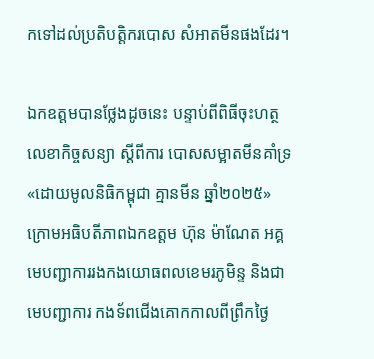កទៅដល់ប្រតិបត្តិករបោស សំអាតមីនផងដែរ។

ឯកឧត្តមបានថ្លែងដូចនេះ បន្ទាប់ពីពិធីចុះហត្ថលេខាកិច្ចសន្យា ស្តីពីការ បោសសម្អាតមីនគាំទ្រ «ដោយមូលនិធិកម្ពុជា គ្មានមីន ឆ្នាំ២០២៥» ក្រោមអធិបតីភាពឯកឧត្តម ហ៊ុន ម៉ាណែត អគ្គ មេបញ្ជាការរងកងយោធពលខេមរភូមិន្ទ និងជាមេបញ្ជាការ កងទ័ពជើងគោកកាលពីព្រឹកថ្ងៃ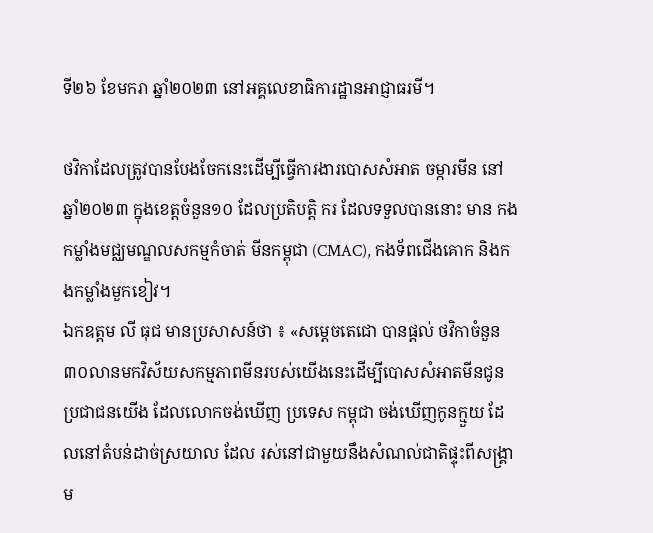ទី២៦ ខែមករា ឆ្នាំ២០២៣ នៅអគ្គលេខាធិការដ្ឋានអាជ្ញាធរមី។

ថវិកាដែលត្រូវបានបែងចែកនេះដើម្បីធ្វើការងារបោសសំអាត ចម្ការមីន នៅឆ្នាំ២០២៣ ក្នុងខេត្តចំនួន១០ ដែលប្រតិបត្តិ ករ ដែលទទួលបាននោះ មាន កងកម្លាំងមជ្ឈមណ្ឌលសកម្មកំចាត់ មីនកម្ពុជា (CMAC), កងទ័ពជើងគោក និងកងកម្លាំងមួកខៀវ។
ឯកឧត្តម លី ធុជ មានប្រសាសន៍ថា ៖ «សម្តេចតេជោ បានផ្តល់ ថវិកាចំនួន៣០លានមកវិស័យសកម្មភាពមីនរបស់យើងនេះដើម្បីបោសសំអាតមីនជូនប្រជាជនយើង ដែលលោកចង់ឃើញ ប្រទេស កម្ពុជា ចង់ឃើញកូនក្មួយ ដែលនៅតំបន់ដាច់ស្រយាល ដែល រស់នៅជាមួយនឹងសំណល់ជាតិផ្ទុះពីសង្រ្គាម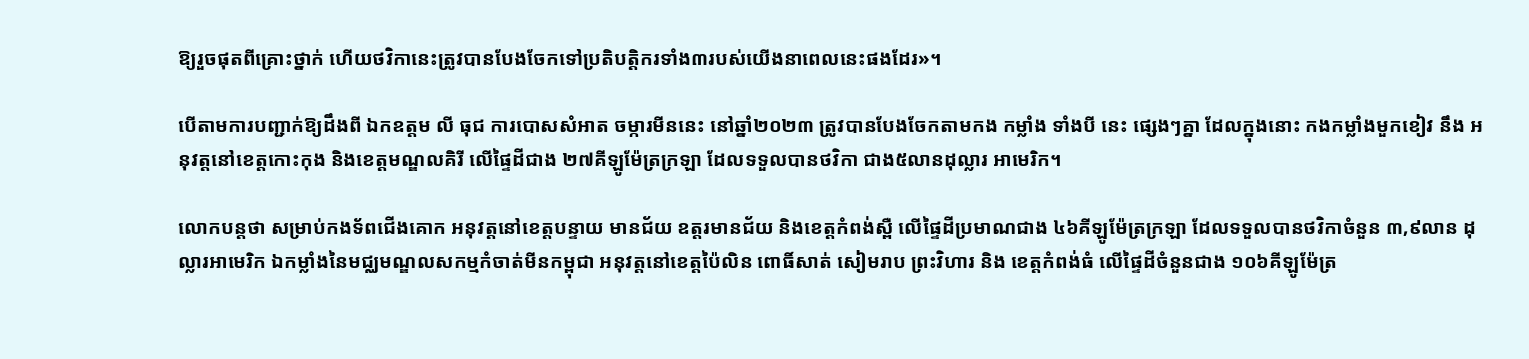ឱ្យរួចផុតពីគ្រោះថ្នាក់ ហើយថវិកានេះត្រូវបានបែងចែកទៅប្រតិបត្តិករទាំង៣របស់យើងនាពេលនេះផងដែរ»។

បើតាមការបញ្ជាក់ឱ្យដឹងពី ឯកឧត្តម លី ធុជ ការបោសសំអាត ចម្ការមីននេះ នៅឆ្នាំ២០២៣ ត្រូវបានបែងចែកតាមកង កម្លាំង ទាំងបី នេះ ផ្សេងៗគ្នា ដែលក្នុងនោះ កងកម្លាំងមួកខៀវ នឹង អនុវត្តនៅខេត្តកោះកុង និងខេត្តមណ្ឌលគិរី លើផ្ទៃដីជាង ២៧គីឡូម៉ែត្រក្រឡា ដែលទទួលបានថវិកា ជាង៥លានដុល្លារ អាមេរិក។

លោកបន្តថា សម្រាប់កងទ័ពជើងគោក អនុវត្តនៅខេត្តបន្ទាយ មានជ័យ ឧត្តរមានជ័យ និងខេត្តកំពង់ស្ពឺ លើផ្ទៃដីប្រមាណជាង ៤៦គីឡូម៉ែត្រក្រឡា ដែលទទួលបានថវិកាចំនួន ៣,៩លាន ដុល្លារអាមេរិក ឯកម្លាំងនៃមជ្ឈមណ្ឌលសកម្មកំចាត់មីនកម្ពុជា អនុវត្តនៅខេត្តប៉ៃលិន ពោធិ៍សាត់ សៀមរាប ព្រះវិហារ និង ខេត្តកំពង់ធំ លើផ្ទៃដីចំនួនជាង ១០៦គីឡូម៉ែត្រ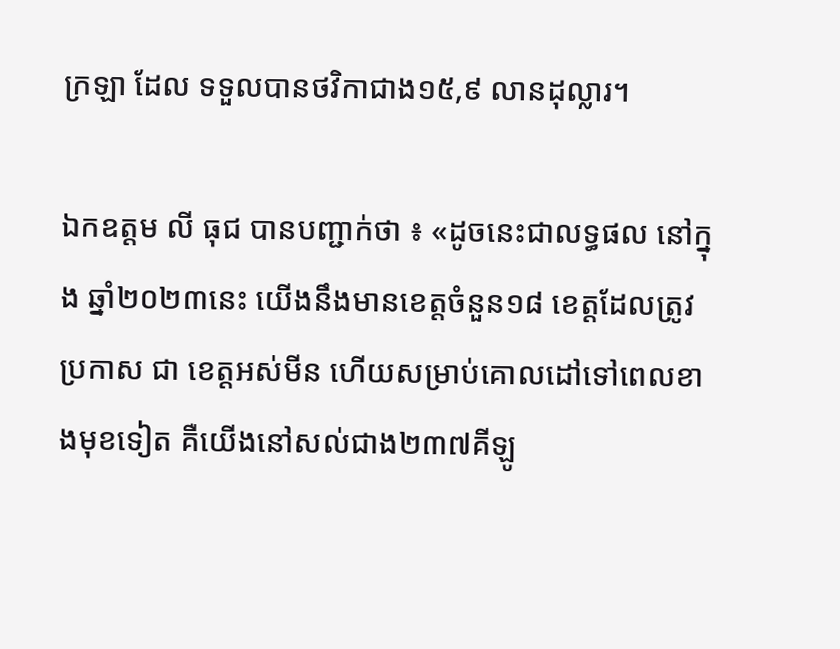ក្រឡា ដែល ទទួលបានថវិកាជាង១៥,៩ លានដុល្លារ។

ឯកឧត្តម លី ធុជ បានបញ្ជាក់ថា ៖ «ដូចនេះជាលទ្ធផល នៅក្នុង ឆ្នាំ២០២៣នេះ យើងនឹងមានខេត្តចំនួន១៨ ខេត្តដែលត្រូវប្រកាស ជា ខេត្តអស់មីន ហើយសម្រាប់គោលដៅទៅពេលខាងមុខទៀត គឺយើងនៅសល់ជាង២៣៧គីឡូ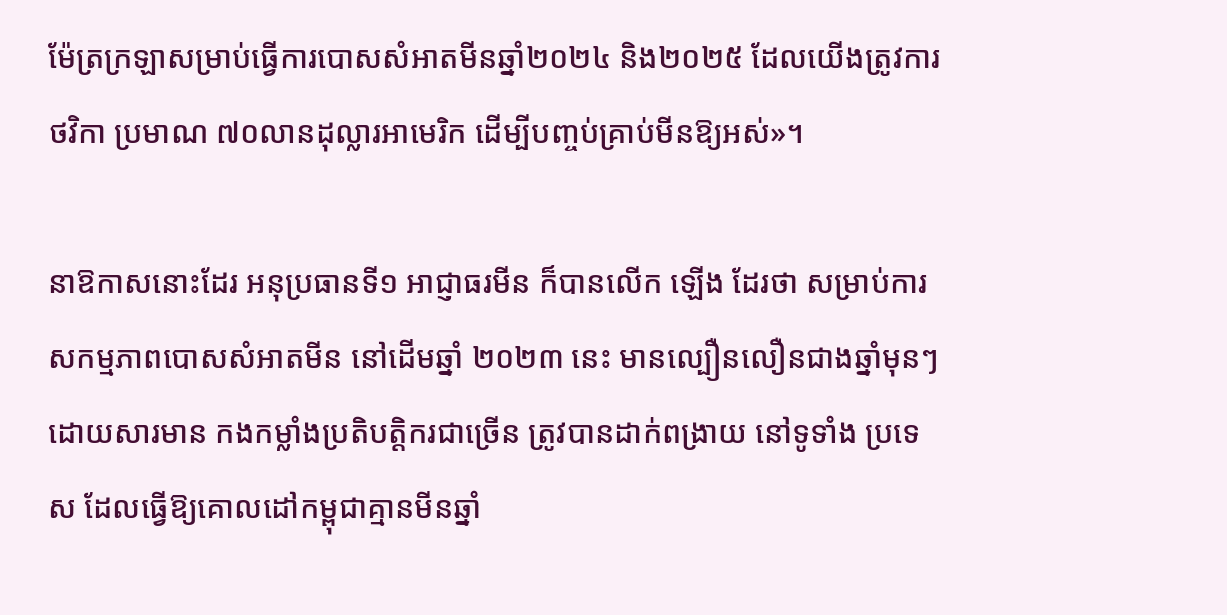ម៉ែត្រក្រឡាសម្រាប់ធ្វើការបោសសំអាតមីនឆ្នាំ២០២៤ និង២០២៥ ដែលយើងត្រូវការថវិកា ប្រមាណ ៧០លានដុល្លារអាមេរិក ដើម្បីបញ្ចប់គ្រាប់មីនឱ្យអស់»។

នាឱកាសនោះដែរ អនុប្រធានទី១ អាជ្ញាធរមីន ក៏បានលើក ឡើង ដែរថា សម្រាប់ការសកម្មភាពបោសសំអាតមីន នៅដើមឆ្នាំ ២០២៣ នេះ មានល្បឿនលឿនជាងឆ្នាំមុនៗ ដោយសារមាន កងកម្លាំងប្រតិបត្តិករជាច្រើន ត្រូវបានដាក់ពង្រាយ នៅទូទាំង ប្រទេស ដែលធ្វើឱ្យគោលដៅកម្ពុជាគ្មានមីនឆ្នាំ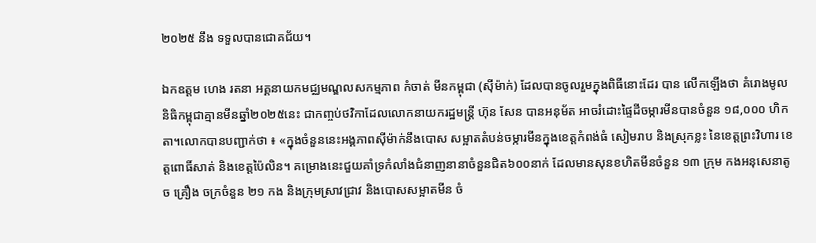២០២៥ នឹង ទទួលបានជោគជ័យ។

ឯកឧត្តម ហេង រតនា អគ្គនាយកមជ្ឈមណ្ឌលសកម្មភាព កំចាត់ មីនកម្ពុជា (ស៊ីម៉ាក់) ដែលបានចូលរួមក្នុងពិធីនោះដែរ បាន លើកឡើងថា គំរោងមូលនិធិកម្ពុជាគ្មានមីនឆ្នាំ២០២៥នេះ ជាកញ្ចប់ថវិកាដែលលោកនាយករដ្ឋមន្រ្តី ហ៊ុន សែន បានអនុម័ត អាចរំដោះផ្ទៃដីចម្ការមីនបានចំនួន ១៨,០០០ ហិកតា។លោកបានបញ្ជាក់ថា ៖ «ក្នុងចំនួននេះអង្គភាពស៊ីម៉ាក់នឹងបោស សម្អាតតំបន់ចម្ការមីនក្នុងខេត្តកំពង់ធំ សៀមរាប និងស្រុកខ្លះ នៃខេត្តព្រះវិហារ ខេត្តពោធិ៍សាត់ និងខេត្តប៉ៃលិន។ គម្រោងនេះជួយគាំទ្រកំលាំងជំនាញនានាចំនួនជិត៦០០នាក់ ដែលមានសុនខហិតមីនចំនួន ១៣ ក្រុម កងអនុសេនាតូច គ្រឿង ចក្រចំនួន ២១ កង និងក្រុមស្រាវជ្រាវ និងបោសសម្អាតមីន ចំ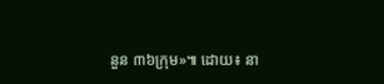នួន ៣៦ក្រុម»៕ ដោយ៖ នា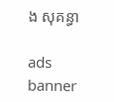ង សុគន្ធា

ads banner